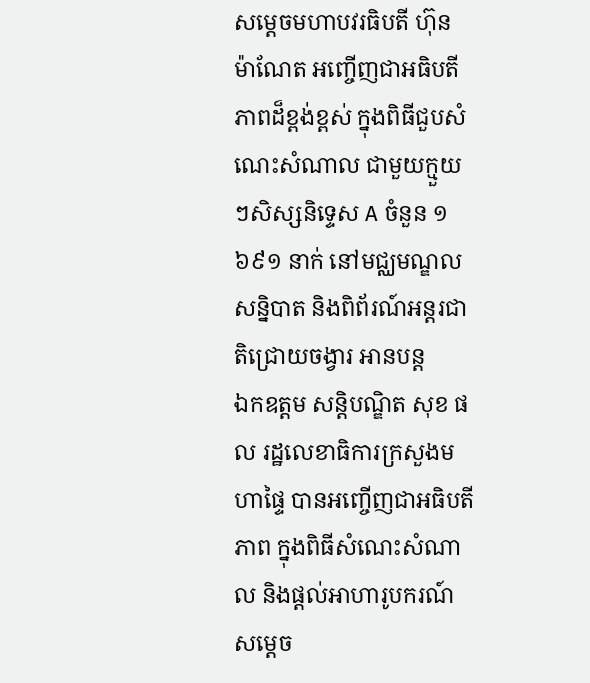សម្ដេចមហាបវរធិបតី ហ៊ុន ម៉ាណែត អញ្ចើញជាអធិបតីភាពដ៏ខ្ពង់ខ្ពស់ ក្នុងពិធីជួបសំណេះសំណាល ជាមួយក្មួយៗសិស្សនិទ្ទេស A ចំនួន ១ ៦៩១ នាក់ នៅមជ្ឈមណ្ឌលសន្និបាត និងពិព័រណ៍អន្តរជាតិជ្រោយចង្វារ អានបន្ត
ឯកឧត្តម សន្តិបណ្ឌិត សុខ ផល រដ្ឋលេខាធិការក្រសួងមហាផ្ទៃ បានអញ្ចើញជាអធិបតីភាព ក្នុងពិធីសំណេះសំណាល និងផ្តល់អាហារូបករណ៍ សម្តេច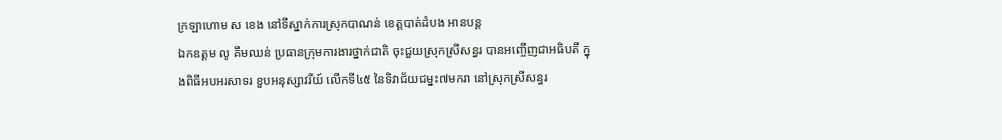ក្រឡាហោម ស ខេង នៅទីស្នាក់ការស្រុកបាណន់ ខេត្តបាត់ដំបង អានបន្ត
ឯកឧត្តម លូ គឹមឈន់ ប្រធានក្រុមការងារថ្នាក់ជាតិ ចុះជួយស្រុកស្រីសន្ធរ បានអញ្ចើញជាអធិបតី ក្នុងពិធីអបអរសាទរ ខួបអនុស្សាវរីយ៍ លើកទី៤៥ នៃទិវាជ័យជម្នះ៧មករា នៅស្រុកស្រីសន្ធរ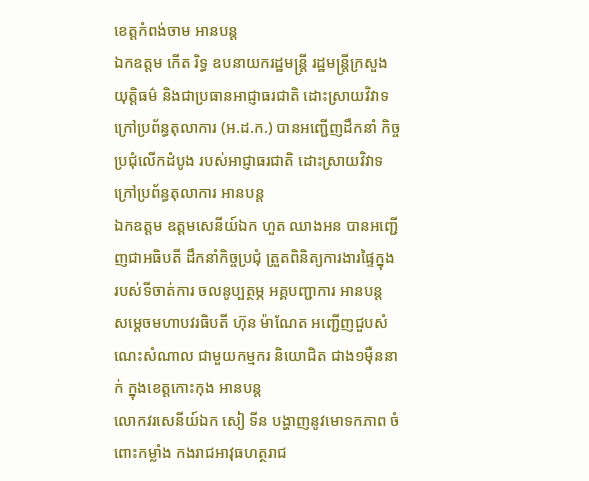ខេត្តកំពង់ចាម អានបន្ត
ឯកឧត្តម កើត រិទ្ធ ឧបនាយករដ្ឋមន្ត្រី រដ្ឋមន្ត្រីក្រសួងយុត្តិធម៌ និងជាប្រធានអាជ្ញាធរជាតិ ដោះស្រាយវិវាទ ក្រៅប្រព័ន្ធតុលាការ (អ.ដ.ក.) បានអញ្ជើញដឹកនាំ កិច្ចប្រជុំលើកដំបូង របស់អាជ្ញាធរជាតិ ដោះស្រាយវិវាទ ក្រៅប្រព័ន្ធតុលាការ អានបន្ត
ឯកឧត្តម ឧត្ដមសេនីយ៍ឯក ហួត ឈាងអន បានអញ្ជើញជាអធិបតី ដឹកនាំកិច្ចប្រជុំ ត្រួតពិនិត្យការងារផ្ទៃក្នុង របស់ទីចាត់ការ ចលនូប្បត្ថម្ភ អគ្គបញ្ជាការ អានបន្ត
សម្តេចមហាបវរធិបតី ហ៊ុន ម៉ាណែត អញ្ជើញជួបសំណេះសំណាល ជាមួយកម្មករ និយោជិត ជាង១ម៉ឺននាក់ ក្នុងខេត្តកោះកុង អានបន្ត
លោកវរសេនីយ៍ឯក សៀ ទីន បង្ហាញនូវមោទកភាព ចំពោះកម្លាំង កងរាជអាវុធហត្ថរាជ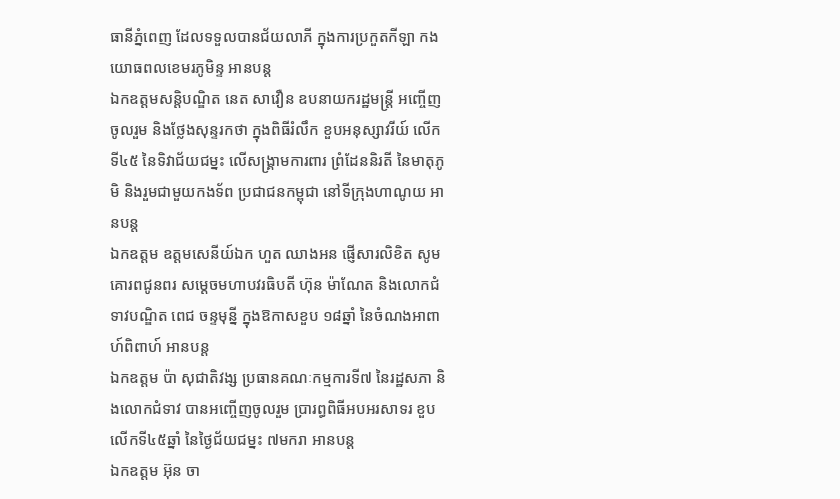ធានីភ្នំពេញ ដែលទទួលបានជ័យលាភី ក្នុងការប្រកួតកីឡា កងយោធពលខេមរភូមិន្ទ អានបន្ត
ឯកឧត្តមសន្តិបណ្ឌិត នេត សាវឿន ឧបនាយករដ្ឋមន្រ្តី អញ្ចើញចូលរួម និងថ្លែងសុន្ទរកថា ក្នុងពិធីរំលឹក ខួបអនុស្សាវរីយ៍ លើកទី៤៥ នៃទិវាជ័យជម្នះ លើសង្គ្រាមការពារ ព្រំដែននិរតី នៃមាតុភូមិ និងរួមជាមួយកងទ័ព ប្រជាជនកម្ពុជា នៅទីក្រុងហាណូយ អានបន្ត
ឯកឧត្ដម ឧត្ដមសេនីយ៍ឯក ហួត ឈាងអន ផ្ញើសារលិខិត សូមគោរពជូនពរ សម្តេចមហាបវរធិបតី ហ៊ុន ម៉ាណែត និងលោកជំទាវបណ្ឌិត ពេជ ចន្ទមុន្នី ក្នុងឱកាសខួប ១៨ឆ្នាំ នៃចំណងអាពាហ៍ពិពាហ៍ អានបន្ត
ឯកឧត្តម ប៉ា សុជាតិវង្ស ប្រធានគណៈកម្មការទី៧ នៃរដ្ឋសភា និងលោកជំទាវ បានអញ្ចើញចូលរួម ប្រារព្ធពិធីអបអរសាទរ ខួបលើកទី៤៥ឆ្នាំ នៃថ្ងៃជ័យជម្នះ ៧មករា អានបន្ត
ឯកឧត្តម អ៊ុន ចា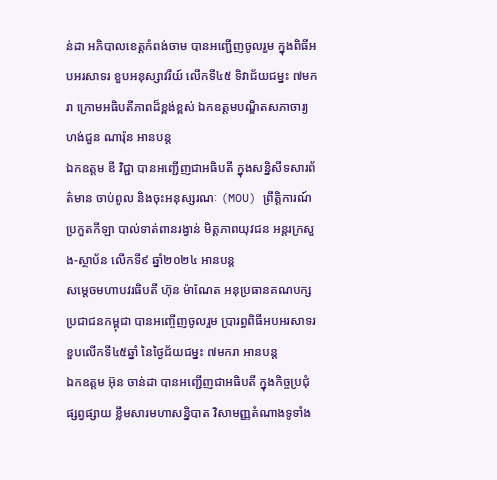ន់ដា អភិបាលខេត្តកំពង់ចាម បានអញ្ជើញចូលរួម ក្នុងពិធីអបអរសាទរ ខួបអនុស្សាវរីយ៍ លេីកទី៤៥ ទិវាជ័យជម្នះ ៧មករា ក្រោមអធិបតីភាពដ៏ខ្ពង់ខ្ពស់ ឯកឧត្តមបណ្ឌិតសភាចារ្យ ហង់ជួន ណារ៉ុន អានបន្ត
ឯកឧត្តម ឌី វិជ្ជា បានអញ្ជើញជាអធិបតី ក្នុងសន្និសីទសារព័ត៌មាន ចាប់ពូល និងចុះអនុស្សរណៈ (MOU) ព្រឹត្តិការណ៍ ប្រកួតកីឡា បាល់ទាត់ពានរង្វាន់ មិត្តភាពយុវជន អន្តរក្រសួង-ស្ថាប័ន លើកទី៩ ឆ្នាំ២០២៤ អានបន្ត
សម្តេចមហាបវរធិបតី ហ៊ុន ម៉ាណែត អនុប្រធានគណបក្សប្រជាជនកម្ពុជា បានអញ្ចើញចូលរួម ប្រារព្ធពិធីអបអរសាទរ ខួបលើកទី៤៥ឆ្នាំ នៃថ្ងៃជ័យជម្នះ ៧មករា អានបន្ត
ឯកឧត្តម អ៊ុន ចាន់ដា បានអញ្ជើញជាអធិបតី ក្នុងកិច្ចប្រជុំផ្សព្វផ្សាយ ខ្លឹមសារមហាសន្និបាត វិសាមញ្ញតំណាងទូទាំង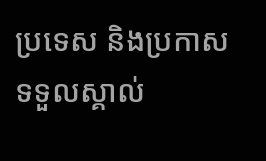ប្រទេស និងប្រកាស ទទួលស្គាល់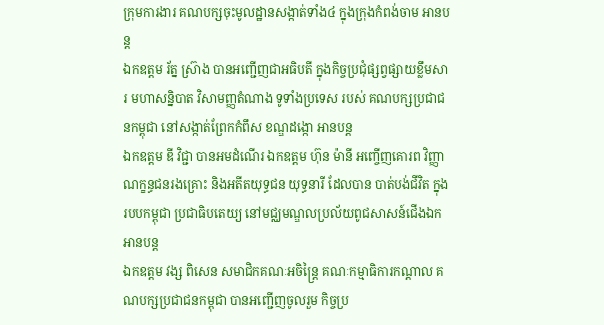ក្រុមការងារ គណបក្សចុះមូលដ្ឋានសង្កាត់ទាំង៤ ក្នុងក្រុងកំពង់ចាម អានបន្ត
ឯកឧត្តម រ័ត្ន ស្រ៊ាង បានអញ្ជើញជាអធិបតី ក្នុងកិច្ចប្រជុំផ្សព្វផ្សាយខ្លឹមសារ មហាសន្និបាត វិសាមញ្ញតំណាង ទូទាំងប្រទេស របស់ គណបក្សប្រជាជនកម្ពុជា នៅសង្កាត់ព្រែកកំពឹស ខណ្ឌដង្កោ អានបន្ត
ឯកឧត្តម ឌី វិជ្ជា បានអមដំណើរ ឯកឧត្តម ហ៊ុន ម៉ានី អញ្ចើញគោរព វិញ្ញាណក្ខន្ធជនរងគ្រោះ និងអតីតយុទ្ធជន យុទ្ធនារី ដែលបាន បាត់បង់ជីវិត ក្នុងរបបកម្ពុជា ប្រជាធិបតេយ្យ នៅមជ្ឈមណ្ឌលប្រល័យពូជសាសន៍ជើងឯក អានបន្ត
ឯកឧត្តម វង្ស ពិសេន សមាជិកគណៈអចិន្ត្រៃ គណៈកម្មាធិការកណ្តាល គណបក្សប្រជាជនកម្ពុជា បានអញ្ជើញចូលរួម កិច្ចប្រ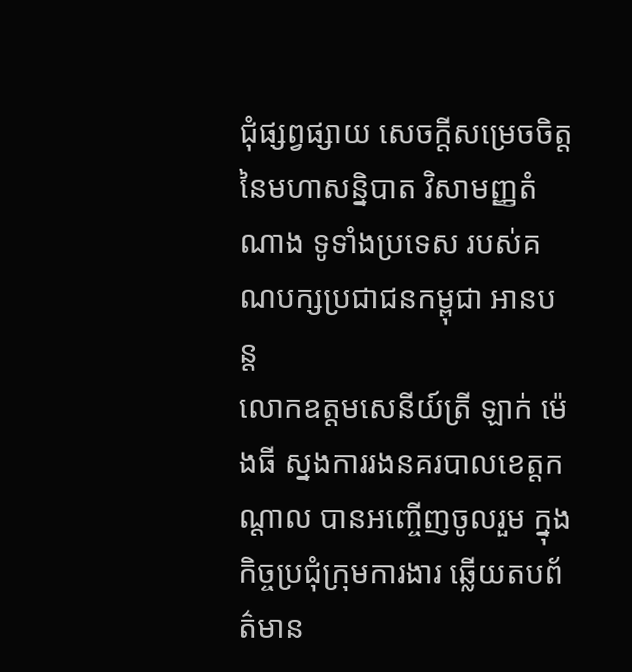ជុំផ្សព្វផ្សាយ សេចក្តីសម្រេចចិត្ត នៃមហាសន្និបាត វិសាមញ្ញតំណាង ទូទាំងប្រទេស របស់គណបក្សប្រជាជនកម្ពុជា អានបន្ត
លោកឧត្តមសេនីយ៍ត្រី ឡាក់ ម៉េងធី ស្នងការរងនគរបាលខេត្តកណ្ដាល បានអញ្ចើញចូលរួម ក្នុងកិច្ចប្រជុំក្រុមការងារ ឆ្លើយតបព័ត៌មាន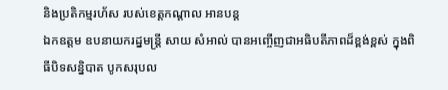និងប្រតិកម្មរហ័ស របស់ខេត្ដកណ្ដាល អានបន្ត
ឯកឧត្តម ឧបនាយករដ្នមន្ត្រី សាយ សំអាល់ បានអញ្ចើញជាអធិបតីភាពដ៏ខ្ពង់ខ្ពស់ ក្នុងពិធីបិទសន្និបាត បូកសរុបល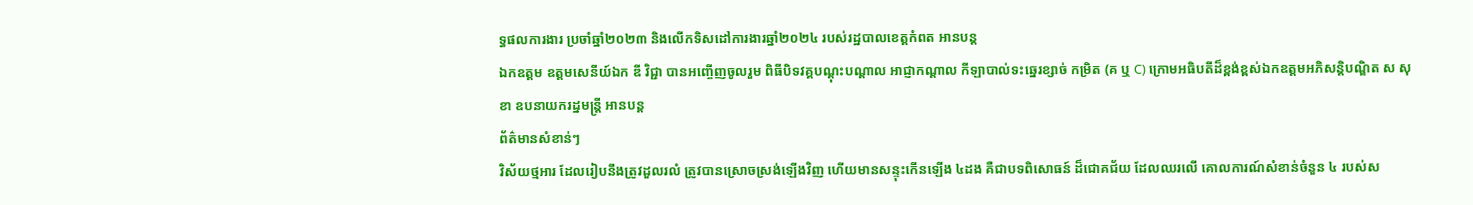ទ្ធផលការងារ ប្រចាំឆ្នាំ២០២៣ និងលើកទិសដៅការងារឆ្នាំ២០២៤ របស់រដ្ឋបាលខេត្តកំពត អានបន្ត
ឯកឧត្តម ឧត្តមសេនីយ៍ឯក ឌី វិជ្ជា បានអញ្ចើញចូលរួម ពិធីបិទវគ្គបណ្តុះបណ្តាល អាជ្ញាកណ្តាល កីឡាបាល់ទះឆ្នេរខ្សាច់ កម្រិត (គ ឬ C) ក្រោមអធិបតីដ៏ខ្ពង់ខ្ពស់ឯកឧត្តមអភិសន្តិបណ្ឌិត ស សុខា ឧបនាយករដ្នមន្ត្រី អានបន្ត
ព័ត៌មានសំខាន់ៗ
វិស័យថ្មអារ ដែលរៀបនឹងត្រូវដួលរលំ ត្រូវបានស្រោចស្រង់ឡើងវិញ ហើយមានសន្ទុះកើនឡើង ៤ដង គឺជាបទពិសោធន៍ ដ៏ជោគជ័យ ដែលឈរលើ គោលការណ៍សំខាន់ចំនួន ៤ របស់ស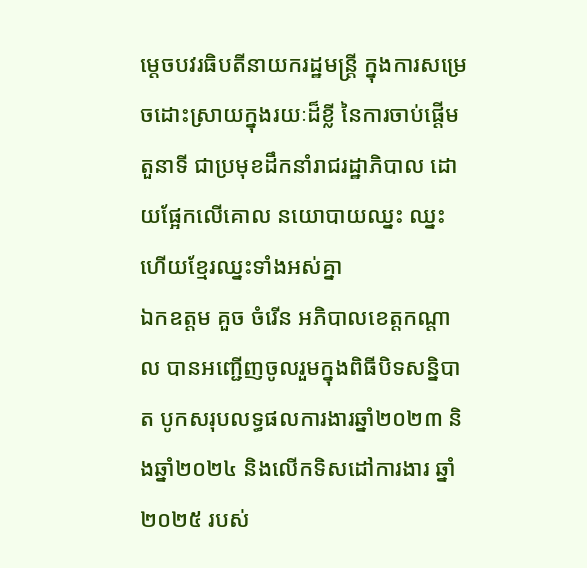ម្តេចបវរធិបតីនាយករដ្ឋមន្ត្រី ក្នុងការសម្រេចដោះស្រាយក្នុងរយៈដ៏ខ្លី នៃការចាប់ផ្តើមតួនាទី ជាប្រមុខដឹកនាំរាជរដ្ឋាភិបាល ដោយផ្អែកលើគោល នយោបាយឈ្នះ ឈ្នះ ហើយខ្មែរឈ្នះទាំងអស់គ្នា
ឯកឧត្តម គួច ចំរើន អភិបាលខេត្តកណ្ដាល បានអញ្ជើញចូលរួមក្នុងពិធីបិទសន្និបាត បូកសរុបលទ្ធផលការងារឆ្នាំ២០២៣ និងឆ្នាំ២០២៤ និងលើកទិសដៅការងារ ឆ្នាំ២០២៥ របស់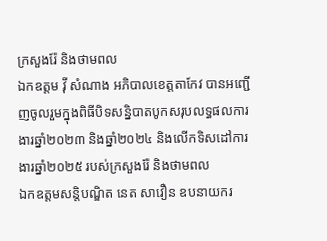ក្រសួងរ៉ែ និងថាមពល
ឯកឧត្តម វ៉ី សំណាង អភិបាលខេត្តតាកែវ បានអញ្ជើញចូលរួមក្នុងពិធីបិទសន្និបាតបូកសរុបលទ្ធផលការងារឆ្នាំ២០២៣ និងឆ្នាំ២០២៤ និងលើកទិសដៅការងារឆ្នាំ២០២៥ របស់ក្រសួងរ៉ែ និងថាមពល
ឯកឧត្តមសន្តិបណ្ឌិត នេត សាវឿន ឧបនាយករ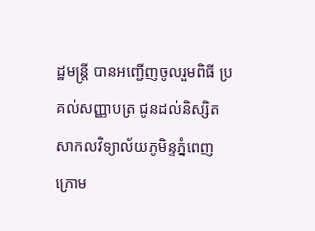ដ្ឋមន្រ្តី បានអញ្ជើញចូលរួមពិធី ប្រគល់សញ្ញាបត្រ ជូនដល់និស្សិត សាកលវិទ្យាល័យភូមិន្ទភ្នំពេញ ក្រោម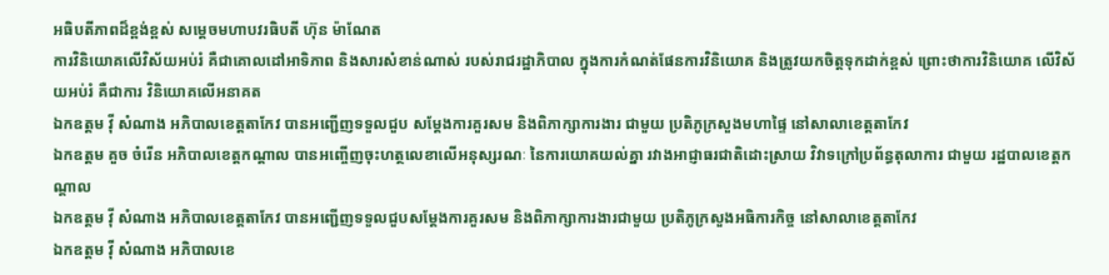អធិបតីភាពដ៏ខ្ពង់ខ្ពស់ សម្តេចមហាបវរធិបតី ហ៊ុន ម៉ាណែត
ការវិនិយោគលើវិស័យអប់រំ គឺជាគោលដៅអាទិភាព និងសារសំខាន់ណាស់ របស់រាជរដ្ឋាភិបាល ក្នុងការកំណត់ផែនការវិនិយោគ និងត្រូវយកចិត្តទុកដាក់ខ្ពស់ ព្រោះថាការវិនិយោគ លើវិស័យអប់រំ គឺជាការ វិនិយោគលើអនាគត
ឯកឧត្តម វ៉ី សំណាង អភិបាលខេត្តតាកែវ បានអញ្ជើញទទួលជួប សម្តែងការគួរសម និងពិភាក្សាការងារ ជាមួយ ប្រតិភូក្រសួងមហាផ្ទៃ នៅសាលាខេត្តតាកែវ
ឯកឧត្តម គួច ចំរើន អភិបាលខេត្តកណ្តាល បានអញ្ចើញចុះហត្ថលេខាលើអនុស្សរណៈ នៃការយោគយល់គ្នា រវាងអាជ្ញាធរជាតិដោះស្រាយ វិវាទក្រៅប្រព័ន្ធតុលាការ ជាមួយ រដ្ឋបាលខេត្តកណ្តាល
ឯកឧត្តម វ៉ី សំណាង អភិបាលខេត្តតាកែវ បានអញ្ជើញទទួលជួបសម្តែងការគួរសម និងពិភាក្សាការងារជាមួយ ប្រតិភូក្រសួងអធិការកិច្ច នៅសាលាខេត្តតាកែវ
ឯកឧត្តម វ៉ី សំណាង អភិបាលខេ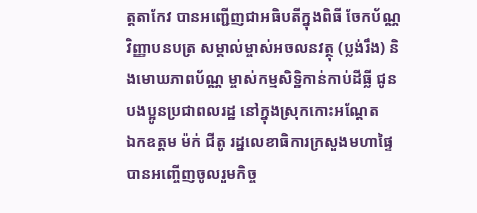ត្តតាកែវ បានអញ្ជេីញជាអធិបតីក្នុងពិធី ចែកប័ណ្ណវិញ្ញាបនបត្រ សម្គាល់ម្ចាស់អចលនវត្ថុ (ប្លង់រឹង) និងមោឃភាពប័ណ្ណ ម្ចាស់កម្មសិទ្ឋិកាន់កាប់ដីធ្លី ជូនបងប្អូនប្រជាពលរដ្ឋ នៅក្នុងស្រុកកោះអណ្តែត
ឯកឧត្តម ម៉ក់ ជីតូ រដ្នលេខាធិការក្រសួងមហាផ្ទៃ បានអញ្ចើញចូលរួមកិច្ច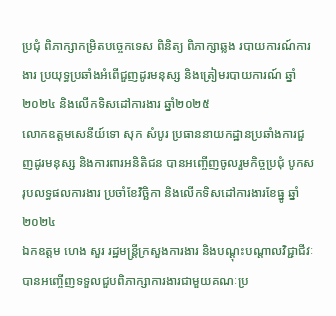ប្រជុំ ពិភាក្សាកម្រិតបច្ចេកទេស ពិនិត្យ ពិភាក្សាឆ្លង របាយការណ៍ការងារ ប្រយុទ្ធប្រឆាំងអំពេីជួញដូរមនុស្ស និងត្រៀមរបាយការណ៍ ឆ្នាំ២០២៤ និងលេីកទិសដៅការងារ ឆ្នាំ២០២៥
លោកឧត្តមសេនីយ៍ទោ សុក សំបូរ ប្រធាននាយកដ្ឋានប្រឆាំងការជួញដូរមនុស្ស និងការពារអនិតិជន បានអញ្ចើញចូលរួមកិច្ចប្រជុំ បូកសរុបលទ្ធផលការងារ ប្រចាំខែវិច្ឆិកា និងលើកទិសដៅការងារខែធ្នូ ឆ្នាំ២០២៤
ឯកឧត្តម ហេង សួរ រដ្ឋមន្ត្រីក្រសួងការងារ និងបណ្តុះបណ្តាលវិជ្ជាជីវៈ បានអញ្ចើញទទួលជួបពិភាក្សាការងារជាមួយគណៈប្រ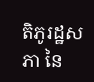តិភូរដ្ឋសភា នៃ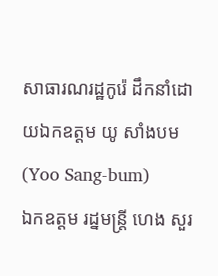សាធារណរដ្ឋកូរ៉េ ដឹកនាំដោយឯកឧត្តម យូ សាំងបម (Yoo Sang-bum)
ឯកឧត្តម រដ្នមន្ត្រី ហេង សួរ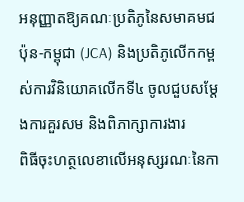អនុញ្ញាតឱ្យគណៈប្រតិភូនៃសមាគមជប៉ុន-កម្ពុជា (JCA) និងប្រតិភូលើកកម្ពស់ការវិនិយោគលើកទី៤ ចូលជួបសម្តែងការគួរសម និងពិភាក្សាការងារ
ពិធីចុះហត្ថលេខាលើអនុស្សរណៈនៃកា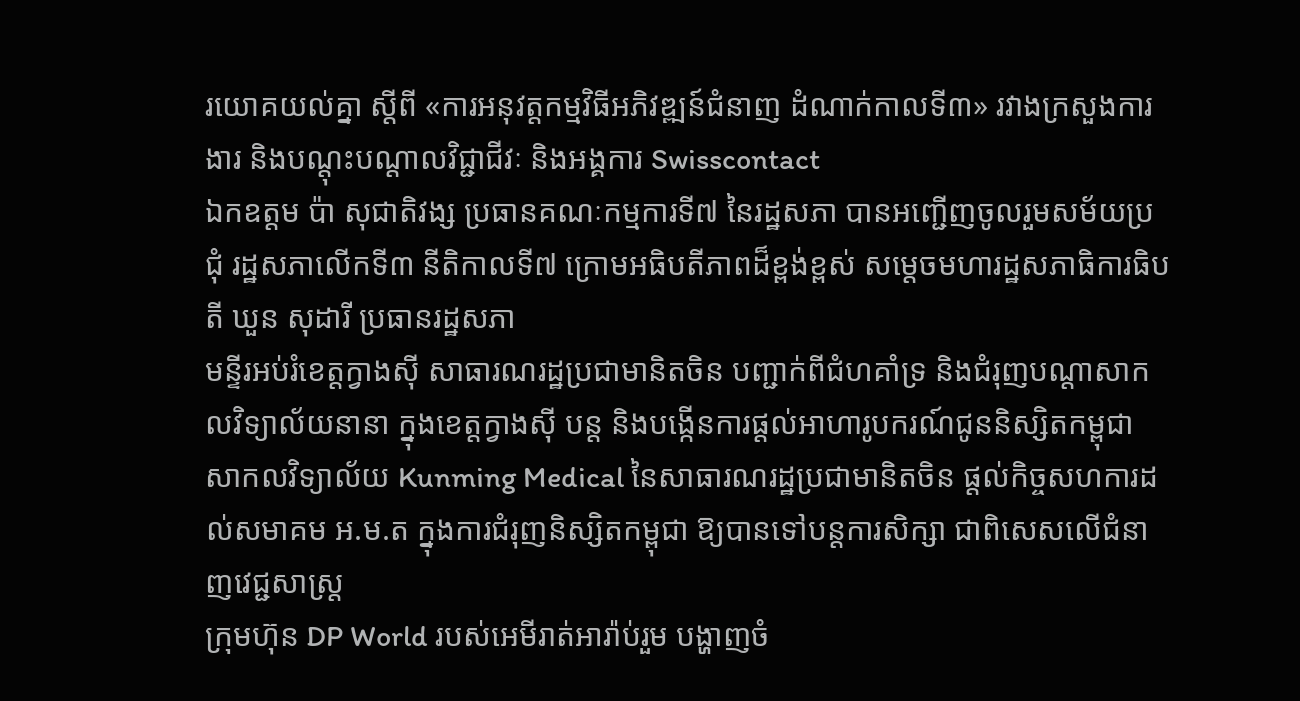រយោគយល់គ្នា ស្តីពី «ការអនុវត្តកម្មវិធីអភិវឌ្ឍន៍ជំនាញ ដំណាក់កាលទី៣» រវាងក្រសួងការងារ និងបណ្តុះបណ្តាលវិជ្ជាជីវៈ និងអង្គការ Swisscontact
ឯកឧត្តម ប៉ា សុជាតិវង្ស ប្រធានគណៈកម្មការទី៧ នៃរដ្ឋសភា បានអញ្ជើញចូលរួមសម័យប្រជុំ រដ្ឋសភាលើកទី៣ នីតិកាលទី៧ ក្រោមអធិបតីភាពដ៏ខ្ពង់ខ្ពស់ សម្តេចមហារដ្ឋសភាធិការធិបតី ឃួន សុដារី ប្រធានរដ្ឋសភា
មន្ទីរអប់រំខេត្តក្វាងស៊ី សាធារណរដ្ឋប្រជាមានិតចិន បញ្ជាក់ពីជំហគាំទ្រ និងជំរុញបណ្តាសាកលវិទ្យាល័យនានា ក្នុងខេត្តក្វាងស៊ី បន្ត និងបង្កើនការផ្តល់អាហារូបករណ៍ជូននិស្សិតកម្ពុជា
សាកលវិទ្យាល័យ Kunming Medical នៃសាធារណរដ្ឋប្រជាមានិតចិន ផ្តល់កិច្ចសហការដល់សមាគម អ.ម.ត ក្នុងការជំរុញនិស្សិតកម្ពុជា ឱ្យបានទៅបន្តការសិក្សា ជាពិសេសលើជំនាញវេជ្ជសាស្រ្ត
ក្រុមហ៊ុន DP World របស់អេមីរាត់អារ៉ាប់រួម បង្ហាញចំ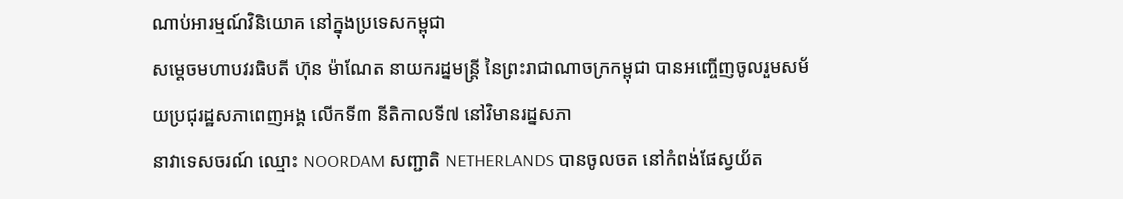ណាប់អារម្មណ៍វិនិយោគ នៅក្នុងប្រទេសកម្ពុជា
សម្ដេចមហាបវរធិបតី ហ៊ុន ម៉ាណែត នាយករដ្នមន្ត្រី នៃព្រះរាជាណាចក្រកម្ពុជា បានអញ្ចើញចូលរួមសម័យប្រជុរដ្ឋសភាពេញអង្គ លើកទី៣ នីតិកាលទី៧ នៅវិមានរដ្នសភា
នាវាទេសចរណ៍ ឈ្មោះ NOORDAM សញ្ជាតិ NETHERLANDS បានចូលចត នៅកំពង់ផែស្វយ័ត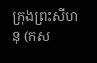ក្រុងព្រះសីហនុ (កស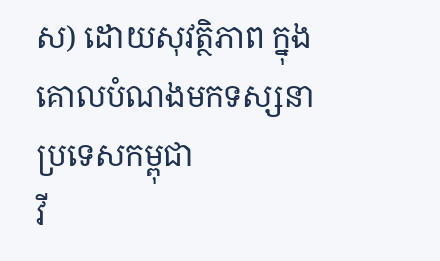ស) ដោយសុវត្ថិភាព ក្នុងគោលបំណងមកទស្សនា ប្រទេសកម្ពុជា
វី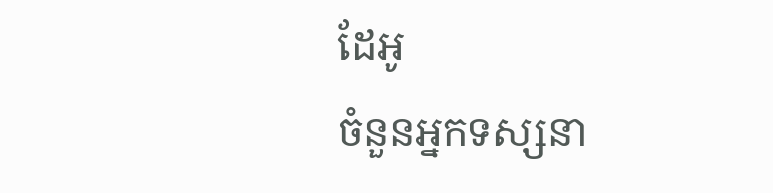ដែអូ
ចំនួនអ្នកទស្សនា